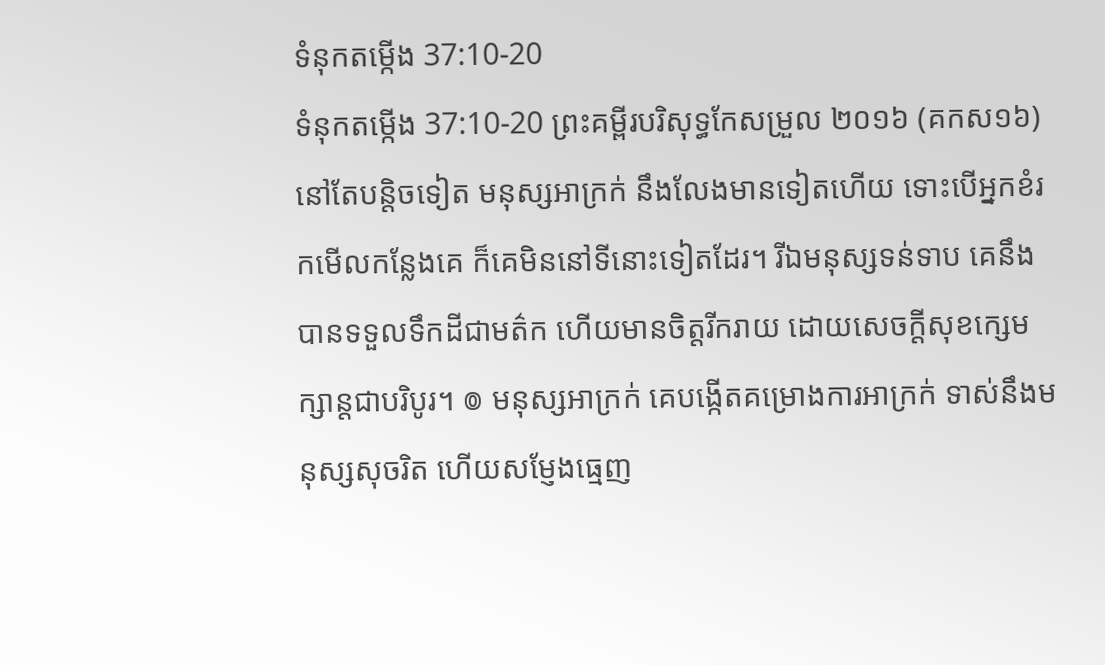ទំនុកតម្កើង 37:10-20
ទំនុកតម្កើង 37:10-20 ព្រះគម្ពីរបរិសុទ្ធកែសម្រួល ២០១៦ (គកស១៦)
នៅតែបន្តិចទៀត មនុស្សអាក្រក់ នឹងលែងមានទៀតហើយ ទោះបើអ្នកខំរកមើលកន្លែងគេ ក៏គេមិននៅទីនោះទៀតដែរ។ រីឯមនុស្សទន់ទាប គេនឹងបានទទួលទឹកដីជាមត៌ក ហើយមានចិត្តរីករាយ ដោយសេចក្ដីសុខក្សេមក្សាន្តជាបរិបូរ។ ៙ មនុស្សអាក្រក់ គេបង្កើតគម្រោងការអាក្រក់ ទាស់នឹងមនុស្សសុចរិត ហើយសម្ញែងធ្មេញ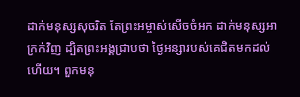ដាក់មនុស្សសុចរិត តែព្រះអម្ចាស់សើចចំអក ដាក់មនុស្សអាក្រក់វិញ ដ្បិតព្រះអង្គជ្រាបថា ថ្ងៃអន្សារបស់គេជិតមកដល់ហើយ។ ពួកមនុ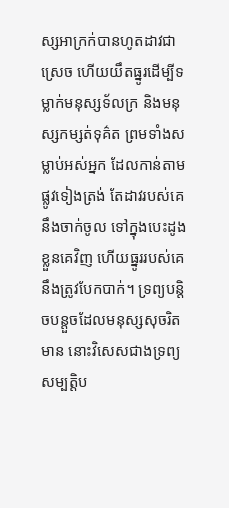ស្សអាក្រក់បានហូតដាវជាស្រេច ហើយយឹតធ្នូរដើម្បីទម្លាក់មនុស្សទ័លក្រ និងមនុស្សកម្សត់ទុគ៌ត ព្រមទាំងសម្លាប់អស់អ្នក ដែលកាន់តាមផ្លូវទៀងត្រង់ តែដាវរបស់គេនឹងចាក់ចូល ទៅក្នុងបេះដូងខ្លួនគេវិញ ហើយធ្នូររបស់គេនឹងត្រូវបែកបាក់។ ទ្រព្យបន្តិចបន្តួចដែលមនុស្សសុចរិតមាន នោះវិសេសជាងទ្រព្យសម្បត្តិប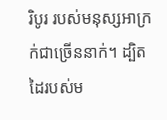រិបូរ របស់មនុស្សអាក្រក់ជាច្រើននាក់។ ដ្បិតដៃរបស់ម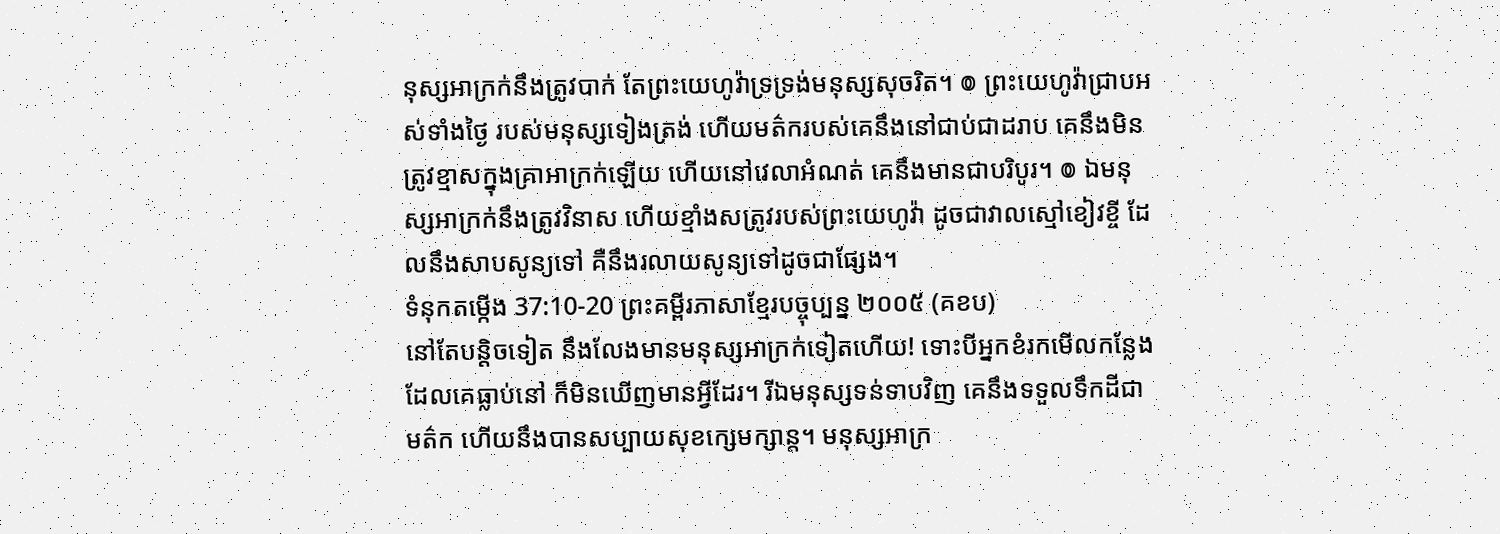នុស្សអាក្រក់នឹងត្រូវបាក់ តែព្រះយេហូវ៉ាទ្រទ្រង់មនុស្សសុចរិត។ ៙ ព្រះយេហូវ៉ាជ្រាបអស់ទាំងថ្ងៃ របស់មនុស្សទៀងត្រង់ ហើយមត៌ករបស់គេនឹងនៅជាប់ជាដរាប គេនឹងមិនត្រូវខ្មាសក្នុងគ្រាអាក្រក់ឡើយ ហើយនៅវេលាអំណត់ គេនឹងមានជាបរិបូរ។ ៙ ឯមនុស្សអាក្រក់នឹងត្រូវវិនាស ហើយខ្មាំងសត្រូវរបស់ព្រះយេហូវ៉ា ដូចជាវាលស្មៅខៀវខ្ចី ដែលនឹងសាបសូន្យទៅ គឺនឹងរលាយសូន្យទៅដូចជាផ្សែង។
ទំនុកតម្កើង 37:10-20 ព្រះគម្ពីរភាសាខ្មែរបច្ចុប្បន្ន ២០០៥ (គខប)
នៅតែបន្តិចទៀត នឹងលែងមានមនុស្សអាក្រក់ទៀតហើយ! ទោះបីអ្នកខំរកមើលកន្លែងដែលគេធ្លាប់នៅ ក៏មិនឃើញមានអ្វីដែរ។ រីឯមនុស្សទន់ទាបវិញ គេនឹងទទួលទឹកដីជាមត៌ក ហើយនឹងបានសប្បាយសុខក្សេមក្សាន្ត។ មនុស្សអាក្រ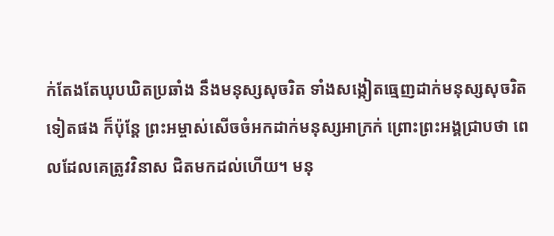ក់តែងតែឃុបឃិតប្រឆាំង នឹងមនុស្សសុចរិត ទាំងសង្កៀតធ្មេញដាក់មនុស្សសុចរិតទៀតផង ក៏ប៉ុន្តែ ព្រះអម្ចាស់សើចចំអកដាក់មនុស្សអាក្រក់ ព្រោះព្រះអង្គជ្រាបថា ពេលដែលគេត្រូវវិនាស ជិតមកដល់ហើយ។ មនុ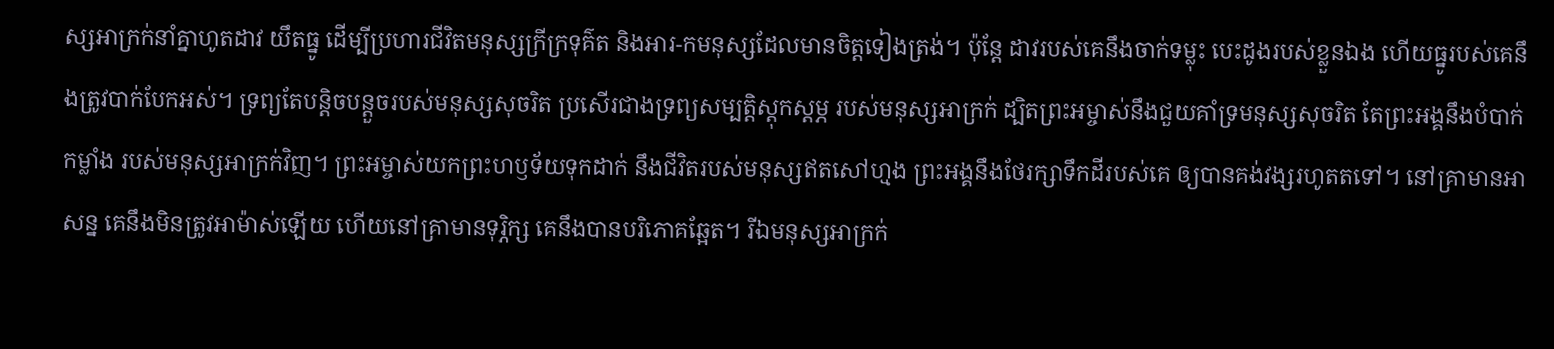ស្សអាក្រក់នាំគ្នាហូតដាវ យឹតធ្នូ ដើម្បីប្រហារជីវិតមនុស្សក្រីក្រទុគ៌ត និងអារ-កមនុស្សដែលមានចិត្តទៀងត្រង់។ ប៉ុន្តែ ដាវរបស់គេនឹងចាក់ទម្លុះ បេះដូងរបស់ខ្លួនឯង ហើយធ្នូរបស់គេនឹងត្រូវបាក់បែកអស់។ ទ្រព្យតែបន្តិចបន្តួចរបស់មនុស្សសុចរិត ប្រសើរជាងទ្រព្យសម្បត្តិស្ដុកស្ដម្ភ របស់មនុស្សអាក្រក់ ដ្បិតព្រះអម្ចាស់នឹងជួយគាំទ្រមនុស្សសុចរិត តែព្រះអង្គនឹងបំបាក់កម្លាំង របស់មនុស្សអាក្រក់វិញ។ ព្រះអម្ចាស់យកព្រះហឫទ័យទុកដាក់ នឹងជីវិតរបស់មនុស្សឥតសៅហ្មង ព្រះអង្គនឹងថែរក្សាទឹកដីរបស់គេ ឲ្យបានគង់វង្សរហូតតទៅ។ នៅគ្រាមានអាសន្ន គេនឹងមិនត្រូវអាម៉ាស់ឡើយ ហើយនៅគ្រាមានទុរ្ភិក្ស គេនឹងបានបរិភោគឆ្អែត។ រីឯមនុស្សអាក្រក់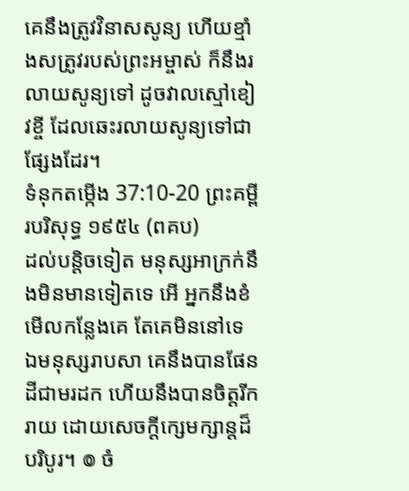គេនឹងត្រូវវិនាសសូន្យ ហើយខ្មាំងសត្រូវរបស់ព្រះអម្ចាស់ ក៏នឹងរលាយសូន្យទៅ ដូចវាលស្មៅខៀវខ្ចី ដែលឆេះរលាយសូន្យទៅជាផ្សែងដែរ។
ទំនុកតម្កើង 37:10-20 ព្រះគម្ពីរបរិសុទ្ធ ១៩៥៤ (ពគប)
ដល់បន្តិចទៀត មនុស្សអាក្រក់នឹងមិនមានទៀតទេ អើ អ្នកនឹងខំមើលកន្លែងគេ តែគេមិននៅទេ ឯមនុស្សរាបសា គេនឹងបានផែនដីជាមរដក ហើយនឹងបានចិត្តរីករាយ ដោយសេចក្ដីក្សេមក្សាន្តដ៏បរិបូរ។ ៙ ចំ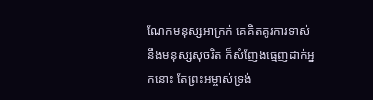ណែកមនុស្សអាក្រក់ គេគិតគូរការទាស់នឹងមនុស្សសុចរិត ក៏សំញែងធ្មេញដាក់អ្នកនោះ តែព្រះអម្ចាស់ទ្រង់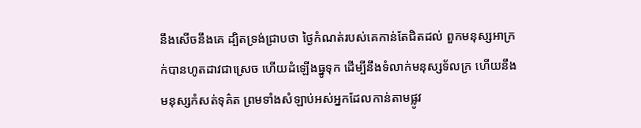នឹងសើចនឹងគេ ដ្បិតទ្រង់ជ្រាបថា ថ្ងៃកំណត់របស់គេកាន់តែជិតដល់ ពួកមនុស្សអាក្រក់បានហូតដាវជាស្រេច ហើយដំឡើងធ្នូទុក ដើម្បីនឹងទំលាក់មនុស្សទ័លក្រ ហើយនឹងមនុស្សកំសត់ទុគ៌ត ព្រមទាំងសំឡាប់អស់អ្នកដែលកាន់តាមផ្លូវ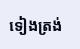ទៀងត្រង់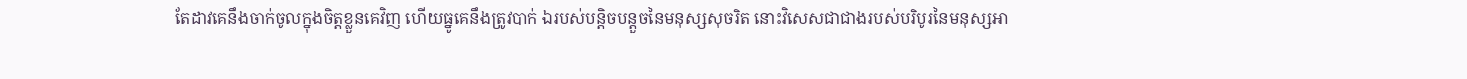តែដាវគេនឹងចាក់ចូលក្នុងចិត្តខ្លួនគេវិញ ហើយធ្នូគេនឹងត្រូវបាក់ ឯរបស់បន្តិចបន្តួចនៃមនុស្សសុចរិត នោះវិសេសជាជាងរបស់បរិបូរនៃមនុស្សអា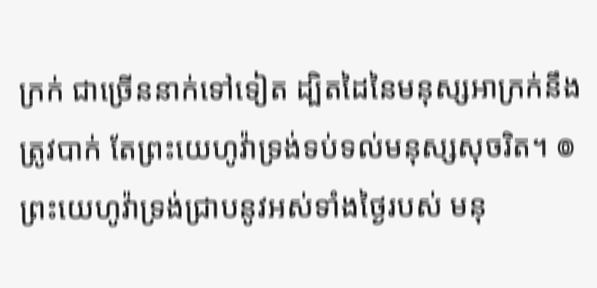ក្រក់ ជាច្រើននាក់ទៅទៀត ដ្បិតដៃនៃមនុស្សអាក្រក់នឹងត្រូវបាក់ តែព្រះយេហូវ៉ាទ្រង់ទប់ទល់មនុស្សសុចរិត។ ៙ ព្រះយេហូវ៉ាទ្រង់ជ្រាបនូវអស់ទាំងថ្ងៃរបស់ មនុ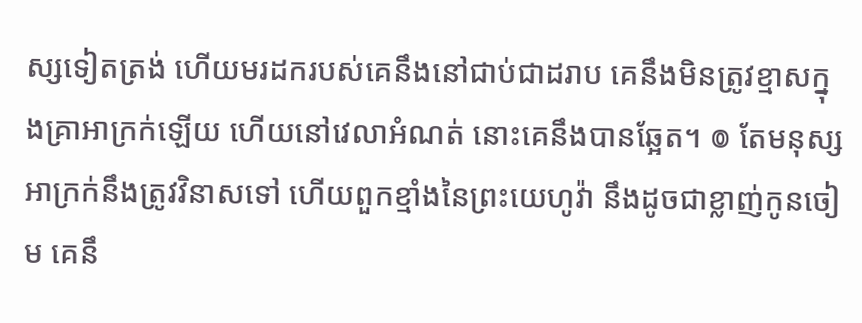ស្សទៀតត្រង់ ហើយមរដករបស់គេនឹងនៅជាប់ជាដរាប គេនឹងមិនត្រូវខ្មាសក្នុងគ្រាអាក្រក់ឡើយ ហើយនៅវេលាអំណត់ នោះគេនឹងបានឆ្អែត។ ៙ តែមនុស្សអាក្រក់នឹងត្រូវវិនាសទៅ ហើយពួកខ្មាំងនៃព្រះយេហូវ៉ា នឹងដូចជាខ្លាញ់កូនចៀម គេនឹ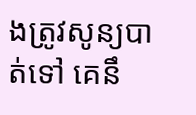ងត្រូវសូន្យបាត់ទៅ គេនឹ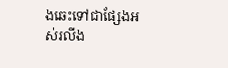ងឆេះទៅជាផ្សែងអស់រលីង